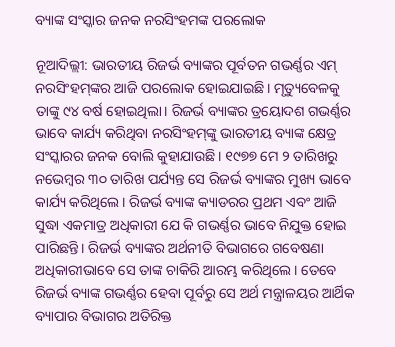ବ୍ୟାଙ୍କ ସଂସ୍କାର ଜନକ ନରସିଂହମଙ୍କ ପରଲୋକ

ନୂଆଦିଲ୍ଲୀ: ଭାରତୀୟ ରିଜର୍ଭ ବ୍ୟାଙ୍କର ପୂର୍ବତନ ଗଭର୍ଣ୍ଣର ଏମ୍‌ ନରସିଂହମ୍‌ଙ୍କର ଆଜି ପରଲୋକ ହୋଇଯାଇଛି। ମୃତ୍ୟୁବେଳକୁ ତାଙ୍କୁ ୯୪ ବର୍ଷ ହୋଇଥିଲା। ରିଜର୍ଭ ବ୍ୟାଙ୍କର ତ୍ରୟୋଦଶ ଗଭର୍ଣ୍ଣର ଭାବେ କାର୍ଯ୍ୟ କରିଥିବା ନରସିଂହମ୍‌ଙ୍କୁ ଭାରତୀୟ ବ୍ୟାଙ୍କ କ୍ଷେତ୍ର ସଂସ୍କାରର ଜନକ ବୋଲି କୁହାଯାଉଛି। ୧୯୭୭ ମେ ୨ ତାରିଖରୁ ନଭେମ୍ବର ୩୦ ତାରିଖ ପର୍ଯ୍ୟନ୍ତ ସେ ରିଜର୍ଭ ବ୍ୟାଙ୍କର ମୁଖ୍ୟ ଭାବେ କାର୍ଯ୍ୟ କରିଥିଲେ। ରିଜର୍ଭ ବ୍ୟାଙ୍କ କ୍ୟାଡରର ପ୍ରଥମ ଏବଂ ଆଜି ସୁଦ୍ଧା ଏକମାତ୍ର ଅଧିକାରୀ ଯେ କି ଗଭର୍ଣ୍ଣର ଭାବେ ନିଯୁକ୍ତ ହୋଇ ପାରିଛନ୍ତି। ରିଜର୍ଭ ବ୍ୟାଙ୍କର ଅର୍ଥନୀତି ବିଭାଗରେ ଗବେଷଣା ଅଧିକାରୀଭାବେ ସେ ତାଙ୍କ ଚାକିରି ଆରମ୍ଭ କରିଥିଲେ। ତେବେ ରିଜର୍ଭ ବ୍ୟାଙ୍କ ଗଭର୍ଣ୍ଣର ହେବା ପୂର୍ବରୁ ସେ ଅର୍ଥ ମନ୍ତ୍ରାଳୟର ଆର୍ଥିକ ବ୍ୟାପାର ବିଭାଗର ଅତିରିକ୍ତ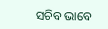ସଚିବ ଭାବେ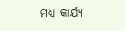ମଧ୍ୟ କାର୍ଯ୍ୟ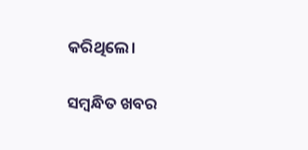କରିଥିଲେ।

ସମ୍ବନ୍ଧିତ ଖବର